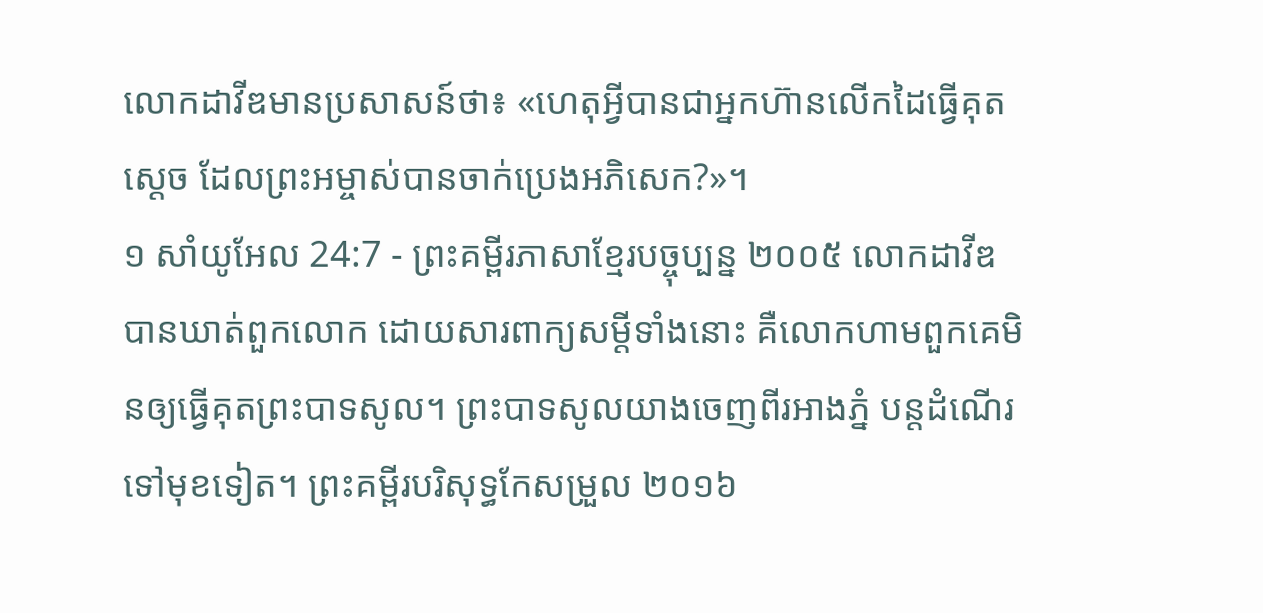លោកដាវីឌមានប្រសាសន៍ថា៖ «ហេតុអ្វីបានជាអ្នកហ៊ានលើកដៃធ្វើគុតស្ដេច ដែលព្រះអម្ចាស់បានចាក់ប្រេងអភិសេក?»។
១ សាំយូអែល 24:7 - ព្រះគម្ពីរភាសាខ្មែរបច្ចុប្បន្ន ២០០៥ លោកដាវីឌបានឃាត់ពួកលោក ដោយសារពាក្យសម្ដីទាំងនោះ គឺលោកហាមពួកគេមិនឲ្យធ្វើគុតព្រះបាទសូល។ ព្រះបាទសូលយាងចេញពីរអាងភ្នំ បន្តដំណើរទៅមុខទៀត។ ព្រះគម្ពីរបរិសុទ្ធកែសម្រួល ២០១៦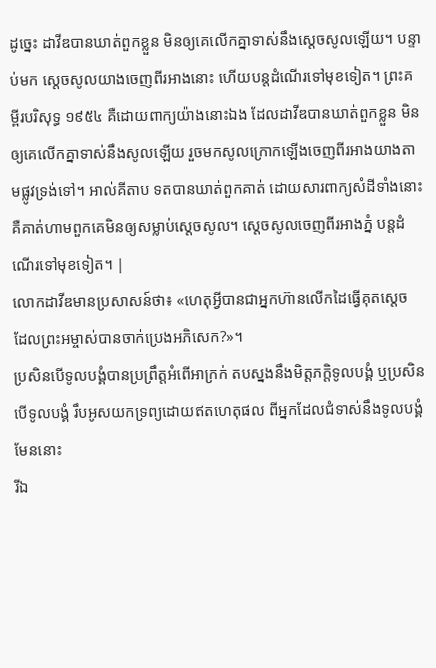ដូច្នេះ ដាវីឌបានឃាត់ពួកខ្លួន មិនឲ្យគេលើកគ្នាទាស់នឹងស្តេចសូលឡើយ។ បន្ទាប់មក ស្ដេចសូលយាងចេញពីរអាងនោះ ហើយបន្តដំណើរទៅមុខទៀត។ ព្រះគម្ពីរបរិសុទ្ធ ១៩៥៤ គឺដោយពាក្យយ៉ាងនោះឯង ដែលដាវីឌបានឃាត់ពួកខ្លួន មិនឲ្យគេលើកគ្នាទាស់នឹងសូលឡើយ រួចមកសូលក្រោកឡើងចេញពីរអាងយាងតាមផ្លូវទ្រង់ទៅ។ អាល់គីតាប ទតបានឃាត់ពួកគាត់ ដោយសារពាក្យសំដីទាំងនោះ គឺគាត់ហាមពួកគេមិនឲ្យសម្លាប់ស្តេចសូល។ ស្តេចសូលចេញពីរអាងភ្នំ បន្តដំណើរទៅមុខទៀត។ |
លោកដាវីឌមានប្រសាសន៍ថា៖ «ហេតុអ្វីបានជាអ្នកហ៊ានលើកដៃធ្វើគុតស្ដេច ដែលព្រះអម្ចាស់បានចាក់ប្រេងអភិសេក?»។
ប្រសិនបើទូលបង្គំបានប្រព្រឹត្តអំពើអាក្រក់ តបស្នងនឹងមិត្តភក្ដិទូលបង្គំ ឬប្រសិនបើទូលបង្គំ រឹបអូសយកទ្រព្យដោយឥតហេតុផល ពីអ្នកដែលជំទាស់នឹងទូលបង្គំមែននោះ
រីឯ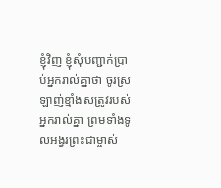ខ្ញុំវិញ ខ្ញុំសុំបញ្ជាក់ប្រាប់អ្នករាល់គ្នាថា ចូរស្រឡាញ់ខ្មាំងសត្រូវរបស់អ្នករាល់គ្នា ព្រមទាំងទូលអង្វរព្រះជាម្ចាស់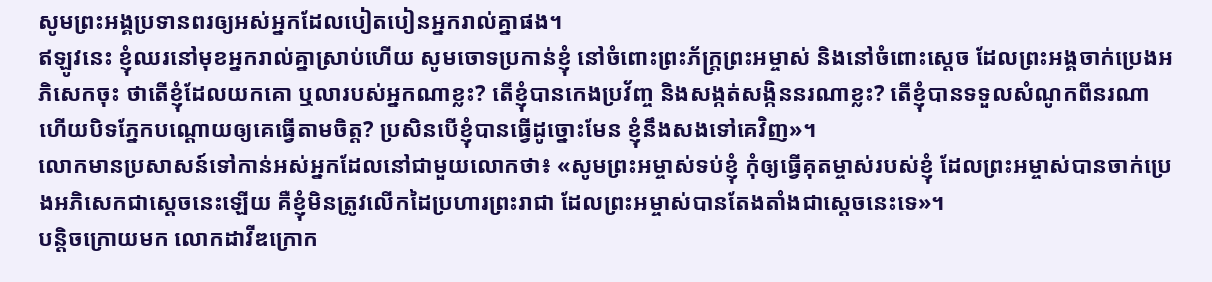សូមព្រះអង្គប្រទានពរឲ្យអស់អ្នកដែលបៀតបៀនអ្នករាល់គ្នាផង។
ឥឡូវនេះ ខ្ញុំឈរនៅមុខអ្នករាល់គ្នាស្រាប់ហើយ សូមចោទប្រកាន់ខ្ញុំ នៅចំពោះព្រះភ័ក្ត្រព្រះអម្ចាស់ និងនៅចំពោះស្ដេច ដែលព្រះអង្គចាក់ប្រេងអភិសេកចុះ ថាតើខ្ញុំដែលយកគោ ឬលារបស់អ្នកណាខ្លះ? តើខ្ញុំបានកេងប្រវ័ញ្ច និងសង្កត់សង្កិននរណាខ្លះ? តើខ្ញុំបានទទួលសំណូកពីនរណា ហើយបិទភ្នែកបណ្ដោយឲ្យគេធ្វើតាមចិត្ត? ប្រសិនបើខ្ញុំបានធ្វើដូច្នោះមែន ខ្ញុំនឹងសងទៅគេវិញ»។
លោកមានប្រសាសន៍ទៅកាន់អស់អ្នកដែលនៅជាមួយលោកថា៖ «សូមព្រះអម្ចាស់ទប់ខ្ញុំ កុំឲ្យធ្វើគុតម្ចាស់របស់ខ្ញុំ ដែលព្រះអម្ចាស់បានចាក់ប្រេងអភិសេកជាស្ដេចនេះឡើយ គឺខ្ញុំមិនត្រូវលើកដៃប្រហារព្រះរាជា ដែលព្រះអម្ចាស់បានតែងតាំងជាស្ដេចនេះទេ»។
បន្តិចក្រោយមក លោកដាវីឌក្រោក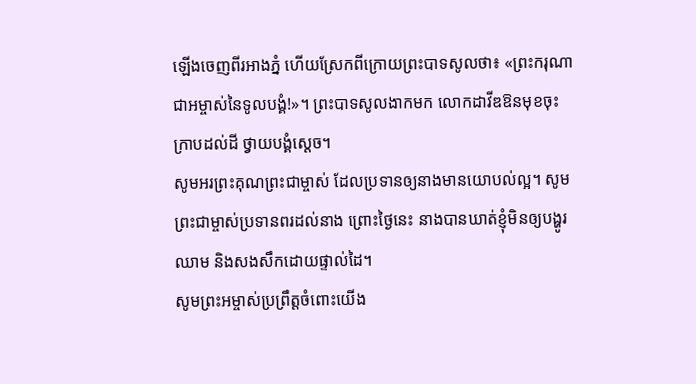ឡើងចេញពីរអាងភ្នំ ហើយស្រែកពីក្រោយព្រះបាទសូលថា៖ «ព្រះករុណាជាអម្ចាស់នៃទូលបង្គំ!»។ ព្រះបាទសូលងាកមក លោកដាវីឌឱនមុខចុះ ក្រាបដល់ដី ថ្វាយបង្គំស្ដេច។
សូមអរព្រះគុណព្រះជាម្ចាស់ ដែលប្រទានឲ្យនាងមានយោបល់ល្អ។ សូមព្រះជាម្ចាស់ប្រទានពរដល់នាង ព្រោះថ្ងៃនេះ នាងបានឃាត់ខ្ញុំមិនឲ្យបង្ហូរឈាម និងសងសឹកដោយផ្ទាល់ដៃ។
សូមព្រះអម្ចាស់ប្រព្រឹត្តចំពោះយើង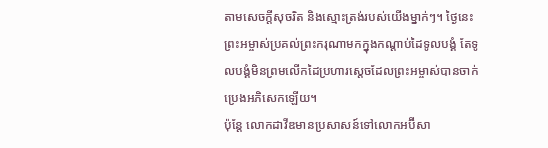តាមសេចក្ដីសុចរិត និងស្មោះត្រង់របស់យើងម្នាក់ៗ។ ថ្ងៃនេះ ព្រះអម្ចាស់ប្រគល់ព្រះករុណាមកក្នុងកណ្ដាប់ដៃទូលបង្គំ តែទូលបង្គំមិនព្រមលើកដៃប្រហារស្ដេចដែលព្រះអម្ចាស់បានចាក់ប្រេងអភិសេកឡើយ។
ប៉ុន្តែ លោកដាវីឌមានប្រសាសន៍ទៅលោកអប៊ីសា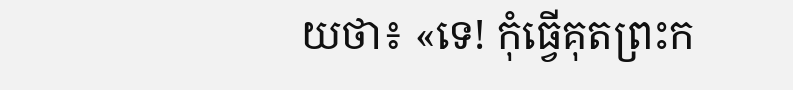យថា៖ «ទេ! កុំធ្វើគុតព្រះក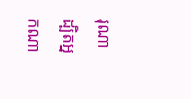រុណា ដ្បិតអ្នកណា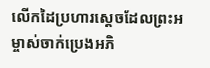លើកដៃប្រហារស្ដេចដែលព្រះអម្ចាស់ចាក់ប្រេងអភិ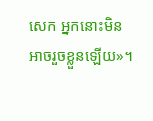សេក អ្នកនោះមិនអាចរួចខ្លួនឡើយ»។